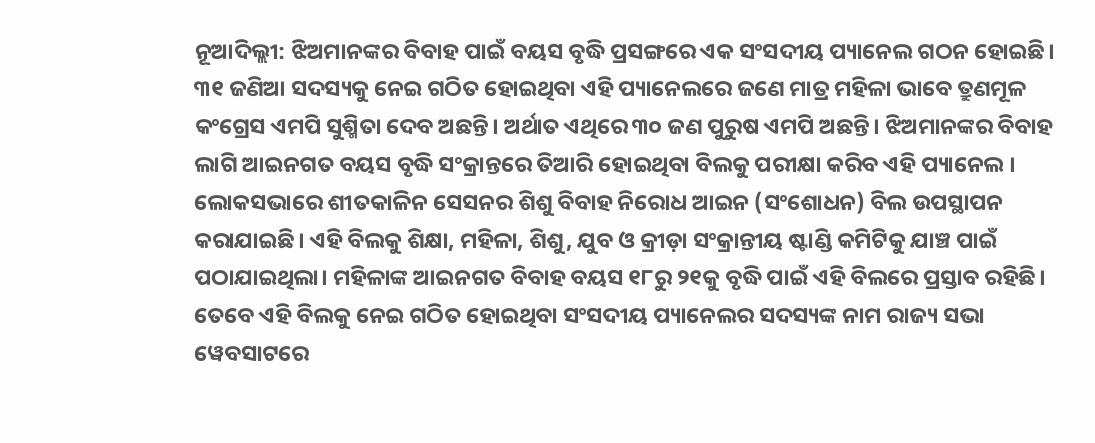ନୂଆଦିଲ୍ଲୀ: ଝିଅମାନଙ୍କର ବିବାହ ପାଇଁ ବୟସ ବୃଦ୍ଧି ପ୍ରସଙ୍ଗରେ ଏକ ସଂସଦୀୟ ପ୍ୟାନେଲ ଗଠନ ହୋଇଛି। ୩୧ ଜଣିଆ ସଦସ୍ୟକୁ ନେଇ ଗଠିତ ହୋଇଥିବା ଏହି ପ୍ୟାନେଲରେ ଜଣେ ମାତ୍ର ମହିଳା ଭାବେ ତ୍ରୁଣମୂଳ କଂଗ୍ରେସ ଏମପି ସୁଶ୍ମିତା ଦେବ ଅଛନ୍ତି। ଅର୍ଥାତ ଏଥିରେ ୩୦ ଜଣ ପୁରୁଷ ଏମପି ଅଛନ୍ତି। ଝିଅମାନଙ୍କର ବିବାହ ଲାଗି ଆଇନଗତ ବୟସ ବୃଦ୍ଧି ସଂକ୍ରାନ୍ତରେ ତିଆରି ହୋଇଥିବା ବିଲକୁ ପରୀକ୍ଷା କରିବ ଏହି ପ୍ୟାନେଲ । ଲୋକସଭାରେ ଶୀତକାଳିନ ସେସନର ଶିଶୁ ବିବାହ ନିରୋଧ ଆଇନ (ସଂଶୋଧନ) ବିଲ ଉପସ୍ଥାପନ କରାଯାଇଛି। ଏହି ବିଲକୁ ଶିକ୍ଷା, ମହିଳା, ଶିଶୁ, ଯୁବ ଓ କ୍ରୀଡ଼ା ସଂକ୍ରାନ୍ତୀୟ ଷ୍ଟାଣ୍ଡି କମିଟିକୁ ଯାଞ୍ଚ ପାଇଁ ପଠାଯାଇଥିଲା। ମହିଳାଙ୍କ ଆଇନଗତ ବିବାହ ବୟସ ୧୮ରୁ ୨୧କୁ ବୃଦ୍ଧି ପାଇଁ ଏହି ବିଲରେ ପ୍ରସ୍ତାବ ରହିଛି।
ତେବେ ଏହି ବିଲକୁ ନେଇ ଗଠିତ ହୋଇଥିବା ସଂସଦୀୟ ପ୍ୟାନେଲର ସଦସ୍ୟଙ୍କ ନାମ ରାଜ୍ୟ ସଭା ୱେବସାଟରେ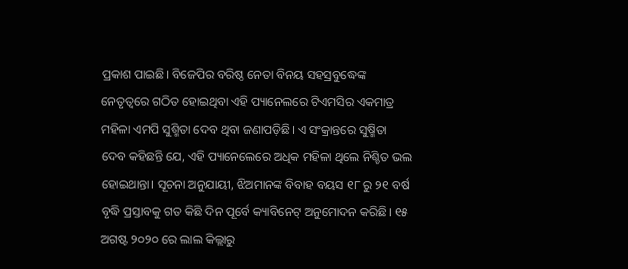ପ୍ରକାଶ ପାଇଛି। ବିଜେପିର ବରିଷ୍ଠ ନେତା ବିନୟ ସହସ୍ରବୁଦ୍ଧେଙ୍କ ନେତୃତ୍ୱରେ ଗଠିତ ହୋଇଥିବା ଏହି ପ୍ୟାନେଲରେ ଟିଏମସିର ଏକମାତ୍ର ମହିଳା ଏମପି ସୁଶ୍ମିତା ଦେବ ଥିବା ଜଣାପଡ଼ିଛି। ଏ ସଂକ୍ରାନ୍ତରେ ସୁଷ୍ମିତା ଦେବ କହିଛନ୍ତି ଯେ, ଏହି ପ୍ୟାନେଲେରେ ଅଧିକ ମହିଳା ଥିଲେ ନିଶ୍ଚିତ ଭଲ ହୋଇଥାନ୍ତା। ସୂଚନା ଅନୁଯାୟୀ, ଝିଅମାନଙ୍କ ବିବାହ ବୟସ ୧୮ ରୁ ୨୧ ବର୍ଷ ବୃଦ୍ଧି ପ୍ରସ୍ତାବକୁ ଗତ କିଛି ଦିନ ପୂର୍ବେ କ୍ୟାବିନେଟ୍ ଅନୁମୋଦନ କରିଛି। ୧୫ ଅଗଷ୍ଟ ୨୦୨୦ ରେ ଲାଲ କିଲ୍ଲାରୁ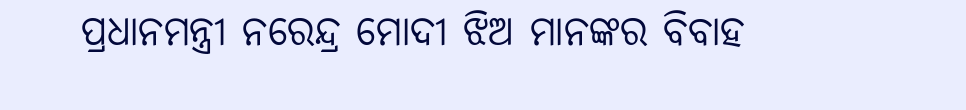ପ୍ରଧାନମନ୍ତ୍ରୀ ନରେନ୍ଦ୍ର ମୋଦୀ ଝିଅ ମାନଙ୍କର ବିବାହ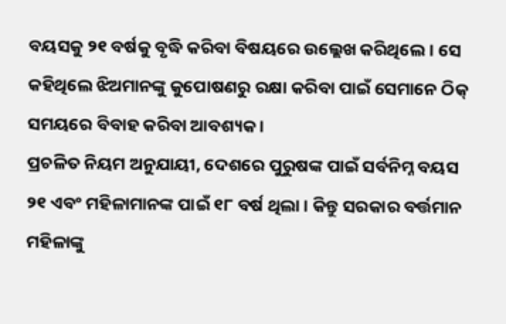ବୟସକୁ ୨୧ ବର୍ଷକୁ ବୃଦ୍ଧି କରିବା ବିଷୟରେ ଉଲ୍ଲେଖ କରିଥିଲେ। ସେ କହିଥିଲେ ଝିଅମାନଙ୍କୁ କୁପୋଷଣରୁ ରକ୍ଷା କରିବା ପାଇଁ ସେମାନେ ଠିକ୍ ସମୟରେ ବିବାହ କରିବା ଆବଶ୍ୟକ ।
ପ୍ରଚଳିତ ନିୟମ ଅନୁଯାୟୀ, ଦେଶରେ ପୁରୁଷଙ୍କ ପାଇଁ ସର୍ବନିମ୍ନ ବୟସ ୨୧ ଏବଂ ମହିଳାମାନଙ୍କ ପାଇଁ ୧୮ ବର୍ଷ ଥିଲା । କିନ୍ତୁ ସରକାର ବର୍ତ୍ତମାନ ମହିଳାଙ୍କୁ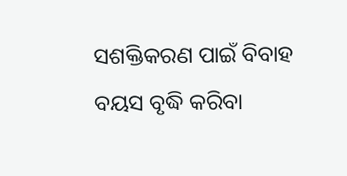ସଶକ୍ତିକରଣ ପାଇଁ ବିବାହ ବୟସ ବୃଦ୍ଧି କରିବା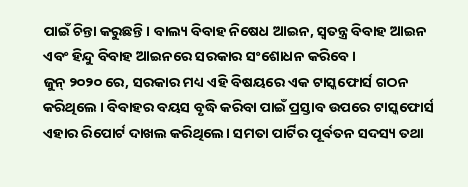ପାଇଁ ଚିନ୍ତା କରୁଛନ୍ତି। ବାଲ୍ୟ ବିବାହ ନିଷେଧ ଆଇନ, ସ୍ୱତନ୍ତ୍ର ବିବାହ ଆଇନ ଏବଂ ହିନ୍ଦୁ ବିବାହ ଆଇନରେ ସରକାର ସଂଶୋଧନ କରିବେ।
ଜୁନ୍ ୨୦୨୦ ରେ, ସରକାର ମଧ୍ୟ ଏହି ବିଷୟରେ ଏକ ଟାସ୍କଫୋର୍ସ ଗଠନ କରିଥିଲେ । ବିବାହର ବୟସ ବୃଦ୍ଧି କରିବା ପାଇଁ ପ୍ରସ୍ତାବ ଉପରେ ଟାସ୍କଫୋର୍ସ ଏହାର ରିପୋର୍ଟ ଦାଖଲ କରିଥିଲେ। ସମତା ପାର୍ଟିର ପୂର୍ବତନ ସଦସ୍ୟ ତଥା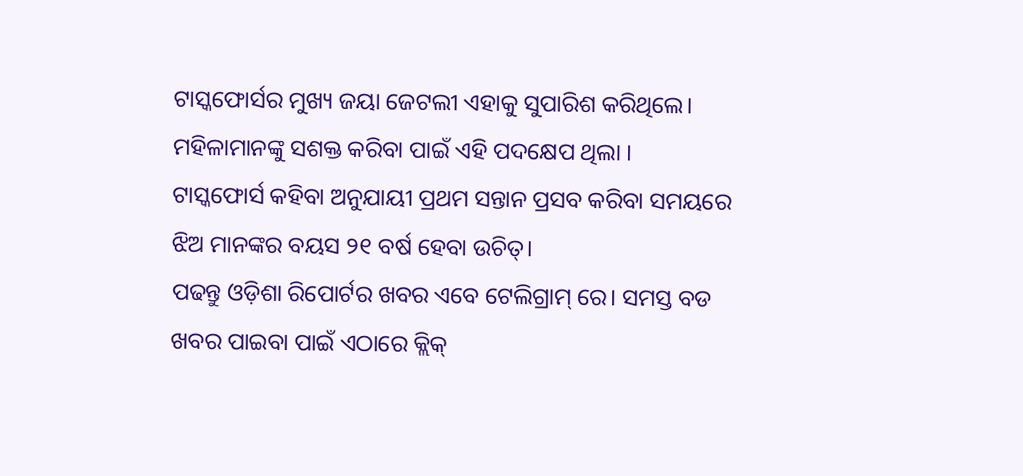ଟାସ୍କଫୋର୍ସର ମୁଖ୍ୟ ଜୟା ଜେଟଲୀ ଏହାକୁ ସୁପାରିଶ କରିଥିଲେ। ମହିଳାମାନଙ୍କୁ ସଶକ୍ତ କରିବା ପାଇଁ ଏହି ପଦକ୍ଷେପ ଥିଲା ।
ଟାସ୍କଫୋର୍ସ କହିବା ଅନୁଯାୟୀ ପ୍ରଥମ ସନ୍ତାନ ପ୍ରସବ କରିବା ସମୟରେ ଝିଅ ମାନଙ୍କର ବୟସ ୨୧ ବର୍ଷ ହେବା ଉଚିତ୍।
ପଢନ୍ତୁ ଓଡ଼ିଶା ରିପୋର୍ଟର ଖବର ଏବେ ଟେଲିଗ୍ରାମ୍ ରେ। ସମସ୍ତ ବଡ ଖବର ପାଇବା ପାଇଁ ଏଠାରେ କ୍ଲିକ୍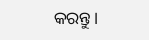କରନ୍ତୁ।